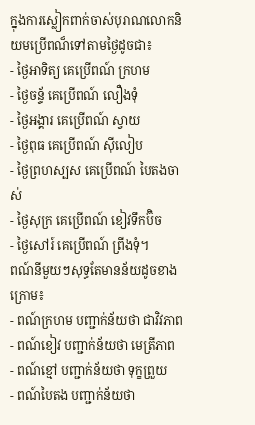ក្នុងការស្លៀកពាក់ចាស់បុរាណលោកនិយមប្រើពណ៏ទៅតាមថ្ងៃដូចជា៖
- ថ្ងៃអាទិត្យ គេប្រើពណ៍ ក្រហម
- ថ្ងៃចន្ទ័ គេប្រើពណ៍ លឿងទុំ
- ថ្ងៃអង្គារ គេប្រើពណ៍ ស្វាយ
- ថ្ងៃពុធ គេប្រើពណ៍ ស៊ីលៀប
- ថ្ងៃព្រហស្បស គេប្រើពណ៍ បៃតងចាស់
- ថ្ងៃសុក្រ គេប្រើពណ៍ ខៀវទឹកប៊ិច
- ថ្ងៃសៅរ៍ គេប្រើពណ៍ ព្រីងទុំ។
ពណ៍នីមួយៗសុទ្ធតែមានន័យដូចខាងក្រោម៖
- ពណ៍ក្រហម បញ្ជាក់ន័យថា ជាវិវភាព
- ពណ៍ខៀវ បញ្ជាក់ន័យថា មេត្រីភាព
- ពណ៍ខ្មៅ បញ្ជាក់ន័យថា ទុក្ខព្រួយ
- ពណ៍បៃតង បញ្ជាក់ន័យថា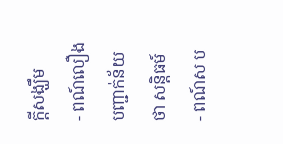ក្តីសង្ឃឹម
- ពណ៍លឿង បញ្ជាក់ន័យថា សន្តិធម៍
- ពណ៍ស ប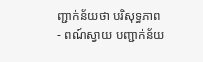ញ្ជាក់ន័យថា បរិសុទ្ធភាព
- ពណ៍ស្វាយ បញ្ជាក់ន័យ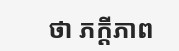ថា ភក្តីភាព